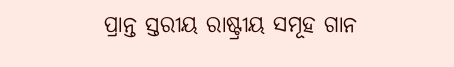ପ୍ରାନ୍ତ ସ୍ତରୀୟ ରାଷ୍ଟ୍ରୀୟ ସମୂହ ଗାନ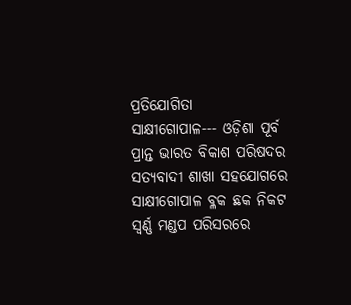ପ୍ରତିଯୋଗିତା
ସାକ୍ଷୀଗୋପାଳ--- ଓଡ଼ିଶା ପୂର୍ବ ପ୍ରାନ୍ତ ଭାରତ ବିକାଶ ପରିଷଦର ସତ୍ୟବାଦୀ ଶାଖା ସହଯୋଗରେ ସାକ୍ଷୀଗୋପାଳ ବ୍ଳକ ଛକ ନିକଟ ସ୍ବର୍ଣ୍ଣ ମଣ୍ଡପ ପରିସରରେ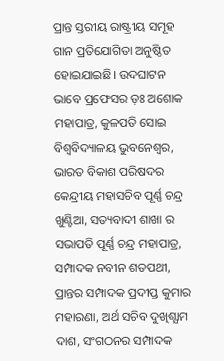ପ୍ରାନ୍ତ ସ୍ତରୀୟ ରାଷ୍ଟ୍ରୀୟ ସମୂହ ଗାନ ପ୍ରତିଯୋଗିତା ଅନୁଷ୍ଠିତ ହୋଇଯାଇଛି। ଉଦଘାଟନ ଭାବେ ପ୍ରଫେସର ଡ଼ଃ ଅଶୋକ ମହାପାତ୍ର, କୁଳପତି ସୋଇ ବିଶ୍ବବିଦ୍ୟାଳୟ ଭୁବନେଶ୍ୱର, ଭାରତ ବିକାଶ ପରିଷଦର କେନ୍ଦ୍ରୀୟ ମହାସଚିବ ପୂର୍ଣ୍ଣ ଚନ୍ଦ୍ର ଖୁଣ୍ଟିଆ, ସତ୍ୟବାଦୀ ଶାଖା ର ସଭାପତି ପୂର୍ଣ୍ଣ ଚନ୍ଦ୍ର ମହାପାତ୍ର, ସମ୍ପାଦକ ନବୀନ ଶତପଥୀ, ପ୍ରାନ୍ତର ସମ୍ପାଦକ ପ୍ରଦୀପ୍ତ କୁମାର ମହାରଣା, ଅର୍ଥ ସଚିବ ଦୁଖିଶ୍ଯାମ ଦାଶ, ସଂଗଠନର ସମ୍ପାଦକ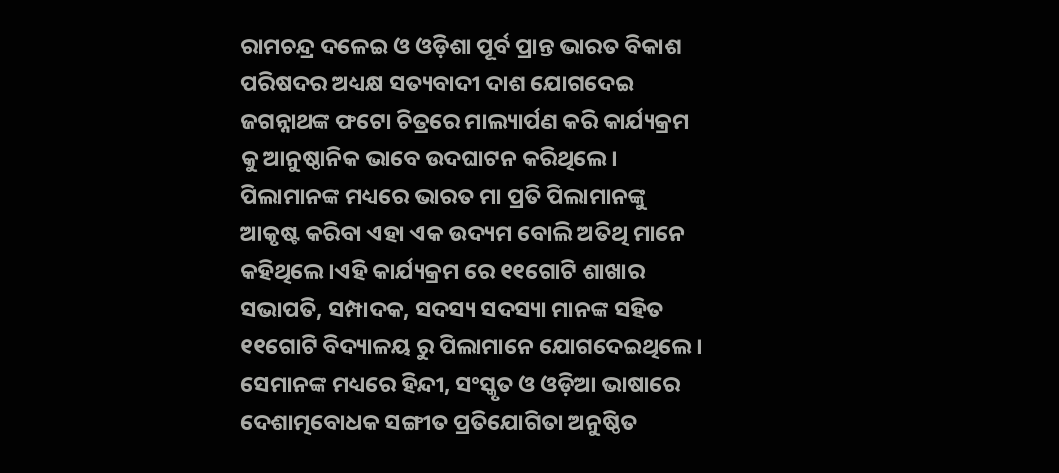ରାମଚନ୍ଦ୍ର ଦଳେଇ ଓ ଓଡ଼ିଶା ପୂର୍ବ ପ୍ରାନ୍ତ ଭାରତ ବିକାଶ ପରିଷଦର ଅଧ୍ୟକ୍ଷ ସତ୍ୟବାଦୀ ଦାଶ ଯୋଗଦେଇ ଜଗନ୍ନାଥଙ୍କ ଫଟୋ ଚିତ୍ରରେ ମାଲ୍ୟାର୍ପଣ କରି କାର୍ଯ୍ୟକ୍ରମ କୁ ଆନୁଷ୍ଠାନିକ ଭାବେ ଉଦଘାଟନ କରିଥିଲେ।
ପିଲାମାନଙ୍କ ମଧ୍ୟରେ ଭାରତ ମା ପ୍ରତି ପିଲାମାନଙ୍କୁ ଆକୃଷ୍ଟ କରିବା ଏହା ଏକ ଉଦ୍ୟମ ବୋଲି ଅତିଥି ମାନେ କହିଥିଲେ ।ଏହି କାର୍ଯ୍ୟକ୍ରମ ରେ ୧୧ଗୋଟି ଶାଖାର ସଭାପତି, ସମ୍ପାଦକ, ସଦସ୍ୟ ସଦସ୍ୟା ମାନଙ୍କ ସହିତ ୧୧ଗୋଟି ବିଦ୍ୟାଳୟ ରୁ ପିଲାମାନେ ଯୋଗଦେଇଥିଲେ। ସେମାନଙ୍କ ମଧ୍ୟରେ ହିନ୍ଦୀ, ସଂସ୍କୃତ ଓ ଓଡ଼ିଆ ଭାଷାରେ ଦେଶାତ୍ମବୋଧକ ସଙ୍ଗୀତ ପ୍ରତିଯୋଗିତା ଅନୁଷ୍ଠିତ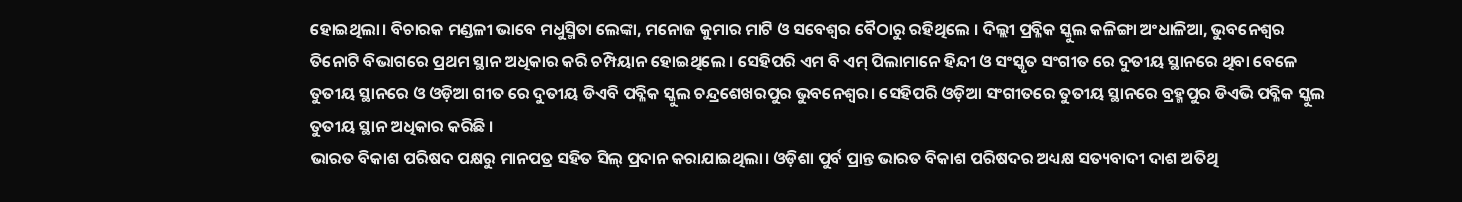ହୋଇଥିଲା। ବିଚାରକ ମଣ୍ଡଳୀ ଭାବେ ମଧୁସ୍ମିତା ଲେଙ୍କା, ମନୋଜ କୁମାର ମାଟି ଓ ସବେଶ୍ବର ବୈଠାରୁ ରହିଥିଲେ । ଦିଲ୍ଲୀ ପ୍ରବ୍ଳିକ ସ୍କୁଲ କଳିଙ୍ଗା ଅଂଧାଳିଆ, ଭୁବନେଶ୍ୱର ତିନୋଟି ବିଭାଗରେ ପ୍ରଥମ ସ୍ଥାନ ଅଧିକାର କରି ଚମ୍ପିୟାନ ହୋଇଥିଲେ । ସେହିପରି ଏମ ବି ଏମ୍ ପିଲାମାନେ ହିନ୍ଦୀ ଓ ସଂସ୍କୃତ ସଂଗୀତ ରେ ଦୁତୀୟ ସ୍ଥାନରେ ଥିବା ବେଳେ ତୁତୀୟ ସ୍ଥାନରେ ଓ ଓଡ଼ିଆ ଗୀତ ରେ ଦୁତୀୟ ଡିଏବି ପବ୍ଳିକ ସ୍କୁଲ ଚନ୍ଦ୍ରଶେଖରପୁର ଭୁବନେଶ୍ୱର। ସେହିପରି ଓଡ଼ିଆ ସଂଗୀତରେ ତୁତୀୟ ସ୍ଥାନରେ ବ୍ରହ୍ମପୁର ଡିଏଭି ପବ୍ଳିକ ସ୍କୁଲ ତୁତୀୟ ସ୍ଥାନ ଅଧିକାର କରିଛି ।
ଭାରତ ବିକାଶ ପରିଷଦ ପକ୍ଷରୁ ମାନପତ୍ର ସହିତ ସିଲ୍ ପ୍ରଦାନ କରାଯାଇଥିଲା। ଓଡ଼ିଶା ପୁର୍ବ ପ୍ରାନ୍ତ ଭାରତ ବିକାଶ ପରିଷଦର ଅଧ୍ୟକ୍ଷ ସତ୍ୟବାଦୀ ଦାଶ ଅତିଥି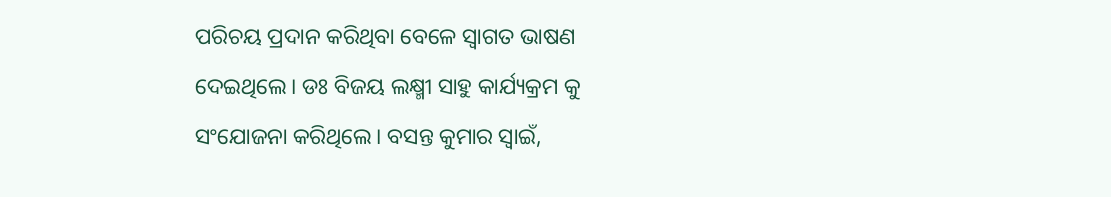ପରିଚୟ ପ୍ରଦାନ କରିଥିବା ବେଳେ ସ୍ବାଗତ ଭାଷଣ ଦେଇଥିଲେ। ଡଃ ବିଜୟ ଲକ୍ଷ୍ମୀ ସାହୁ କାର୍ଯ୍ୟକ୍ରମ କୁ ସଂଯୋଜନା କରିଥିଲେ। ବସନ୍ତ କୁମାର ସ୍ୱାଇଁ,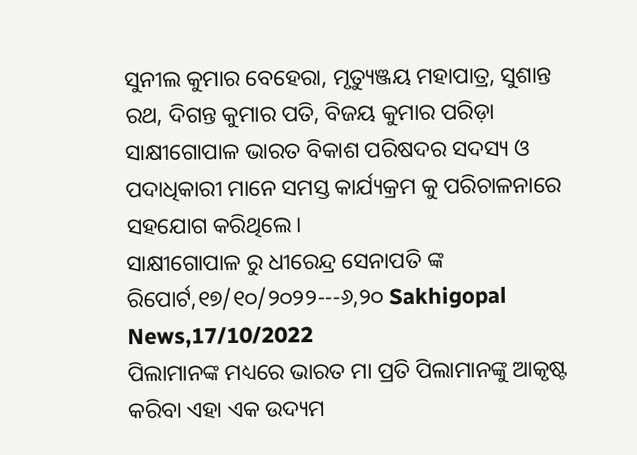ସୁନୀଲ କୁମାର ବେହେରା, ମୃତ୍ୟୁଞ୍ଜୟ ମହାପାତ୍ର, ସୁଶାନ୍ତ ରଥ, ଦିଗନ୍ତ କୁମାର ପତି, ବିଜୟ କୁମାର ପରିଡ଼ା ସାକ୍ଷୀଗୋପାଳ ଭାରତ ବିକାଶ ପରିଷଦର ସଦସ୍ୟ ଓ ପଦାଧିକାରୀ ମାନେ ସମସ୍ତ କାର୍ଯ୍ୟକ୍ରମ କୁ ପରିଚାଳନାରେ ସହଯୋଗ କରିଥିଲେ।
ସାକ୍ଷୀଗୋପାଳ ରୁ ଧୀରେନ୍ଦ୍ର ସେନାପତି ଙ୍କ ରିପୋର୍ଟ,୧୭/୧୦/୨୦୨୨---୬,୨୦ Sakhigopal News,17/10/2022
ପିଲାମାନଙ୍କ ମଧ୍ୟରେ ଭାରତ ମା ପ୍ରତି ପିଲାମାନଙ୍କୁ ଆକୃଷ୍ଟ କରିବା ଏହା ଏକ ଉଦ୍ୟମ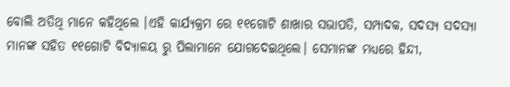ବୋଲି ଅତିଥି ମାନେ କହିଥିଲେ ।ଏହି କାର୍ଯ୍ୟକ୍ରମ ରେ ୧୧ଗୋଟି ଶାଖାର ସଭାପତି, ସମ୍ପାଦକ, ସଦସ୍ୟ ସଦସ୍ୟା ମାନଙ୍କ ସହିତ ୧୧ଗୋଟି ବିଦ୍ୟାଳୟ ରୁ ପିଲାମାନେ ଯୋଗଦେଇଥିଲେ। ସେମାନଙ୍କ ମଧ୍ୟରେ ହିନ୍ଦୀ,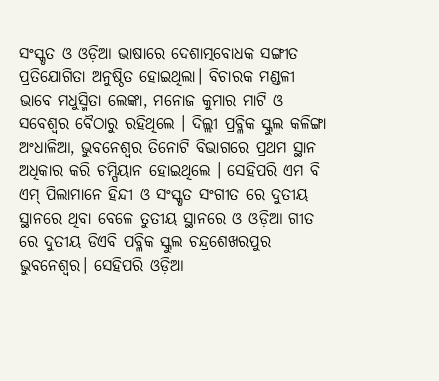ସଂସ୍କୃତ ଓ ଓଡ଼ିଆ ଭାଷାରେ ଦେଶାତ୍ମବୋଧକ ସଙ୍ଗୀତ ପ୍ରତିଯୋଗିତା ଅନୁଷ୍ଠିତ ହୋଇଥିଲା। ବିଚାରକ ମଣ୍ଡଳୀ ଭାବେ ମଧୁସ୍ମିତା ଲେଙ୍କା, ମନୋଜ କୁମାର ମାଟି ଓ ସବେଶ୍ବର ବୈଠାରୁ ରହିଥିଲେ । ଦିଲ୍ଲୀ ପ୍ରବ୍ଳିକ ସ୍କୁଲ କଳିଙ୍ଗା ଅଂଧାଳିଆ, ଭୁବନେଶ୍ୱର ତିନୋଟି ବିଭାଗରେ ପ୍ରଥମ ସ୍ଥାନ ଅଧିକାର କରି ଚମ୍ପିୟାନ ହୋଇଥିଲେ । ସେହିପରି ଏମ ବି ଏମ୍ ପିଲାମାନେ ହିନ୍ଦୀ ଓ ସଂସ୍କୃତ ସଂଗୀତ ରେ ଦୁତୀୟ ସ୍ଥାନରେ ଥିବା ବେଳେ ତୁତୀୟ ସ୍ଥାନରେ ଓ ଓଡ଼ିଆ ଗୀତ ରେ ଦୁତୀୟ ଡିଏବି ପବ୍ଳିକ ସ୍କୁଲ ଚନ୍ଦ୍ରଶେଖରପୁର ଭୁବନେଶ୍ୱର। ସେହିପରି ଓଡ଼ିଆ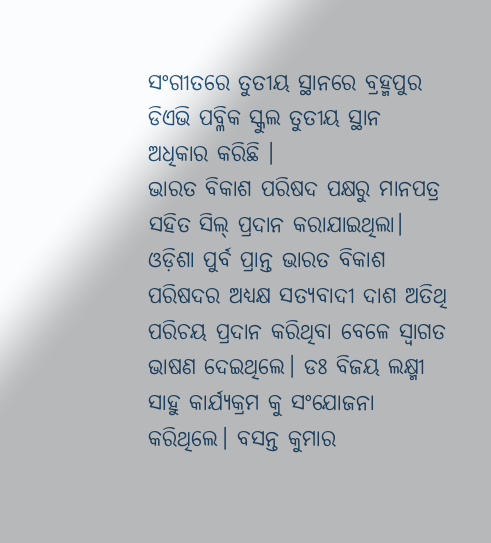ସଂଗୀତରେ ତୁତୀୟ ସ୍ଥାନରେ ବ୍ରହ୍ମପୁର ଡିଏଭି ପବ୍ଳିକ ସ୍କୁଲ ତୁତୀୟ ସ୍ଥାନ ଅଧିକାର କରିଛି ।
ଭାରତ ବିକାଶ ପରିଷଦ ପକ୍ଷରୁ ମାନପତ୍ର ସହିତ ସିଲ୍ ପ୍ରଦାନ କରାଯାଇଥିଲା। ଓଡ଼ିଶା ପୁର୍ବ ପ୍ରାନ୍ତ ଭାରତ ବିକାଶ ପରିଷଦର ଅଧ୍ୟକ୍ଷ ସତ୍ୟବାଦୀ ଦାଶ ଅତିଥି ପରିଚୟ ପ୍ରଦାନ କରିଥିବା ବେଳେ ସ୍ବାଗତ ଭାଷଣ ଦେଇଥିଲେ। ଡଃ ବିଜୟ ଲକ୍ଷ୍ମୀ ସାହୁ କାର୍ଯ୍ୟକ୍ରମ କୁ ସଂଯୋଜନା କରିଥିଲେ। ବସନ୍ତ କୁମାର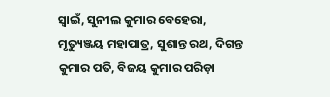ସ୍ୱାଇଁ, ସୁନୀଲ କୁମାର ବେହେରା, ମୃତ୍ୟୁଞ୍ଜୟ ମହାପାତ୍ର, ସୁଶାନ୍ତ ରଥ, ଦିଗନ୍ତ କୁମାର ପତି, ବିଜୟ କୁମାର ପରିଡ଼ା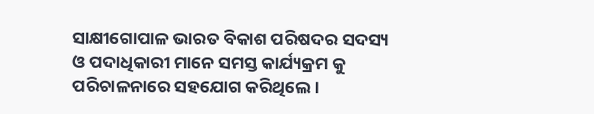ସାକ୍ଷୀଗୋପାଳ ଭାରତ ବିକାଶ ପରିଷଦର ସଦସ୍ୟ ଓ ପଦାଧିକାରୀ ମାନେ ସମସ୍ତ କାର୍ଯ୍ୟକ୍ରମ କୁ ପରିଚାଳନାରେ ସହଯୋଗ କରିଥିଲେ।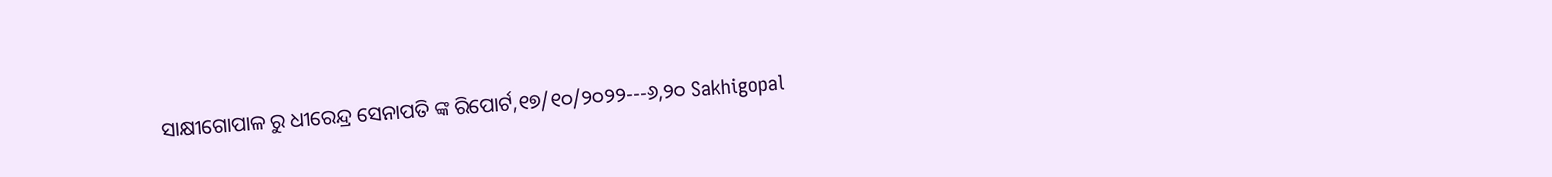ସାକ୍ଷୀଗୋପାଳ ରୁ ଧୀରେନ୍ଦ୍ର ସେନାପତି ଙ୍କ ରିପୋର୍ଟ,୧୭/୧୦/୨୦୨୨---୬,୨୦ Sakhigopal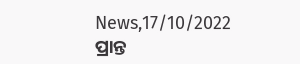News,17/10/2022
ପ୍ରାନ୍ତ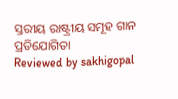ସ୍ତରୀୟ ରାଷ୍ଟ୍ରୀୟ ସମୂହ ଗାନ ପ୍ରତିଯୋଗିତା
Reviewed by sakhigopal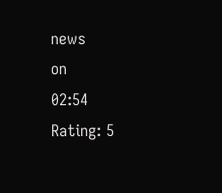news
on
02:54
Rating: 5